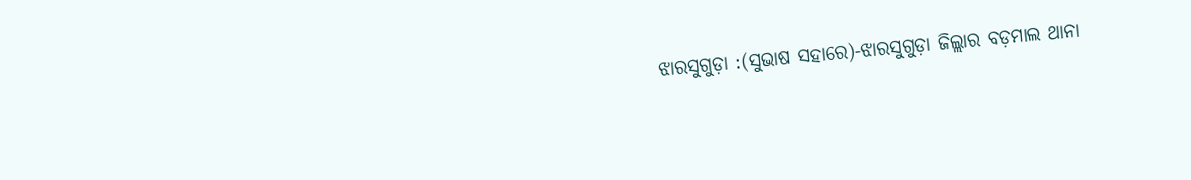ଝାରସୁଗୁଡ଼ା :(ସୁଭାଷ ସହାରେ)-ଝାରସୁଗୁଡ଼ା ଜିଲ୍ଲାର ବଡ଼ମାଲ ଥାନା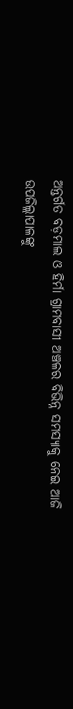ଅନ୍ତର୍ଗତ ବଡ଼ମାଲ ଓ ହିର୍ମା ଗ୍ରାମବାସୀ ଅଞ୍ଚଳର ବିଭିନ୍ନ ସମସ୍ୟାକୁ ନେଇ ଆଜି ଉପଜିଲ୍ଲାପାଳଙ୍କୁ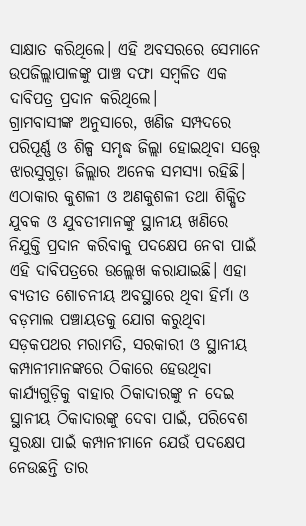ସାକ୍ଷାତ କରିଥିଲେ। ଏହି ଅବସରରେ ସେମାନେ ଉପଜିଲ୍ଲାପାଳଙ୍କୁ ପାଞ୍ଚ ଦଫା ସମ୍ବଳିତ ଏକ ଦାବିପତ୍ର ପ୍ରଦାନ କରିଥିଲେ।
ଗ୍ରାମବାସୀଙ୍କ ଅନୁସାରେ, ଖଣିଜ ସମ୍ପଦରେ ପରିପୂର୍ଣ୍ଣ ଓ ଶିଳ୍ପ ସମୃଦ୍ଧ ଜିଲ୍ଲା ହୋଇଥିବା ସତ୍ତ୍ୱେ ଝାରସୁଗୁଡ଼ା ଜିଲ୍ଲାର ଅନେକ ସମସ୍ୟା ରହିଛି। ଏଠାକାର କୁଶଳୀ ଓ ଅଣକୁଶଳୀ ତଥା ଶିକ୍ଷିତ ଯୁବକ ଓ ଯୁବତୀମାନଙ୍କୁ ସ୍ଥାନୀୟ ଖଣିରେ ନିଯୁକ୍ତି ପ୍ରଦାନ କରିବାକୁ ପଦକ୍ଷେପ ନେବା ପାଇଁ ଏହି ଦାବିପତ୍ରରେ ଉଲ୍ଲେଖ କରାଯାଇଛି। ଏହା ବ୍ୟତୀତ ଶୋଚନୀୟ ଅବସ୍ଥାରେ ଥିବା ହିର୍ମା ଓ ବଡ଼ମାଲ ପଞ୍ଚାୟତକୁ ଯୋଗ କରୁଥିବା ସଡ଼କପଥର ମରାମତି, ସରକାରୀ ଓ ସ୍ଥାନୀୟ କମ୍ପାନୀମାନଙ୍କରେ ଠିକାରେ ହେଉଥିବା କାର୍ଯ୍ୟଗୁଡ଼ିକୁ ବାହାର ଠିକାଦାରଙ୍କୁ ନ ଦେଇ ସ୍ଥାନୀୟ ଠିକାଦାରଙ୍କୁ ଦେବା ପାଇଁ, ପରିବେଶ ସୁରକ୍ଷା ପାଇଁ କମ୍ପାନୀମାନେ ଯେଉଁ ପଦକ୍ଷେପ ନେଉଛନ୍ତି ତାର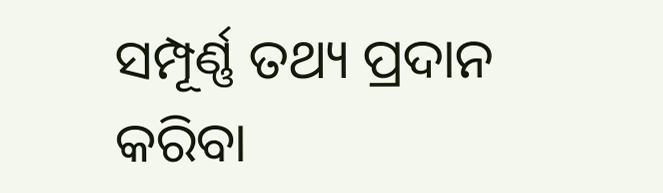ସମ୍ପୂର୍ଣ୍ଣ ତଥ୍ୟ ପ୍ରଦାନ କରିବା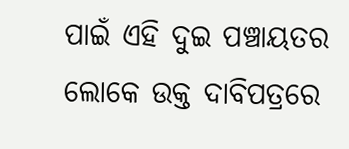ପାଇଁ ଏହି ଦୁଇ ପଞ୍ଚାୟତର ଲୋକେ ଉକ୍ତ ଦାବିପତ୍ରରେ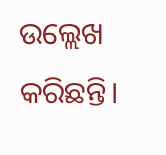ଉଲ୍ଲେଖ କରିଛନ୍ତି।